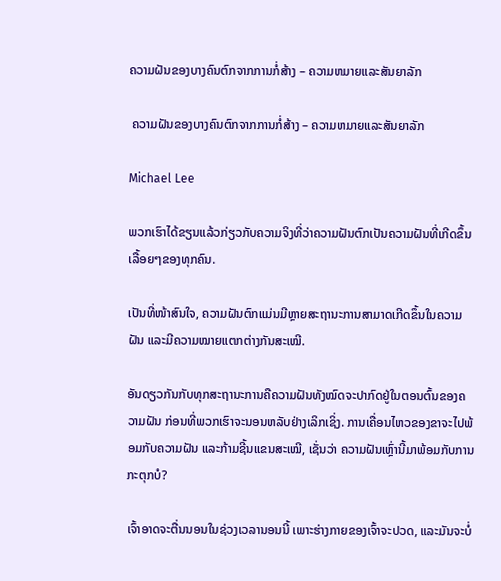ຄວາມຝັນຂອງບາງຄົນຕົກຈາກການກໍ່ສ້າງ – ຄວາມຫມາຍແລະສັນຍາລັກ

 ຄວາມຝັນຂອງບາງຄົນຕົກຈາກການກໍ່ສ້າງ – ຄວາມຫມາຍແລະສັນຍາລັກ

Michael Lee

ພວກເຮົາໄດ້ຂຽນແລ້ວກ່ຽວກັບຄວາມຈິງທີ່ວ່າຄວາມຝັນຕົກເປັນຄວາມຝັນທີ່ເກີດຂຶ້ນເລື້ອຍໆຂອງທຸກຄົນ.

ເປັນທີ່ໜ້າສົນໃຈ, ຄວາມຝັນຕົກແມ່ນມີຫຼາຍສະຖານະການສາມາດເກີດຂຶ້ນໃນຄວາມຝັນ ແລະມີຄວາມໝາຍແຕກຕ່າງກັນສະເໝີ.

ອັນດຽວກັນກັບທຸກສະຖານະການຄືຄວາມຝັນທັງໝົດຈະປາກົດຢູ່ໃນຕອນຕົ້ນຂອງຄວາມຝັນ ກ່ອນທີ່ພວກເຮົາຈະນອນຫລັບຢ່າງເລິກເຊິ່ງ. ການເຄື່ອນໄຫວຂອງຂາຈະໄປພ້ອມກັບຄວາມຝັນ ແລະກ້າມຊີ້ນແຂນສະເໝີ, ເຊັ່ນວ່າ ຄວາມຝັນເຫຼົ່ານີ້ມາພ້ອມກັບການກະຕຸກບໍ?

ເຈົ້າອາດຈະຕື່ນນອນໃນຊ່ວງເວລານອນນີ້ ເພາະຮ່າງກາຍຂອງເຈົ້າຈະປວດ, ແລະມັນຈະບໍ່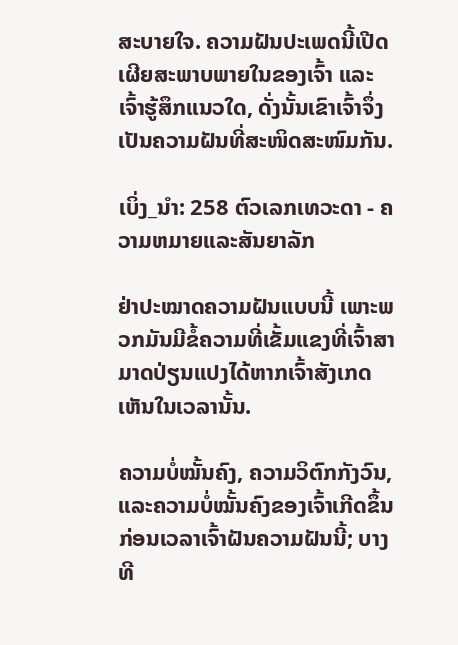ສະບາຍໃຈ. ຄວາມຝັນປະເພດນີ້ເປີດເຜີຍສະພາບພາຍໃນຂອງເຈົ້າ ແລະເຈົ້າຮູ້ສຶກແນວໃດ, ດັ່ງນັ້ນເຂົາເຈົ້າຈຶ່ງເປັນຄວາມຝັນທີ່ສະໜິດສະໜົມກັນ.

ເບິ່ງ_ນຳ: 258 ຕົວເລກເທວະດາ - ຄວາມຫມາຍແລະສັນຍາລັກ

ຢ່າປະໝາດຄວາມຝັນແບບນີ້ ເພາະພວກມັນມີຂໍ້ຄວາມທີ່ເຂັ້ມແຂງທີ່ເຈົ້າສາມາດປ່ຽນແປງໄດ້ຫາກເຈົ້າສັງເກດເຫັນໃນເວລານັ້ນ.

ຄວາມບໍ່ໝັ້ນຄົງ, ຄວາມວິຕົກກັງວົນ, ແລະຄວາມບໍ່ໝັ້ນຄົງຂອງເຈົ້າເກີດຂຶ້ນກ່ອນເວລາເຈົ້າຝັນຄວາມຝັນນີ້; ບາງທີ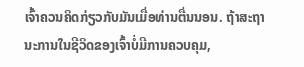ເຈົ້າຄວນຄິດກ່ຽວກັບມັນເມື່ອທ່ານຕື່ນນອນ. ຖ້າສະຖານະການໃນຊີວິດຂອງເຈົ້າບໍ່ມີການຄວບຄຸມ,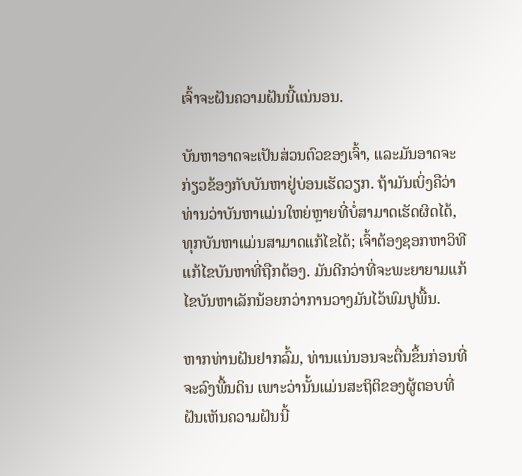ເຈົ້າຈະຝັນຄວາມຝັນນີ້ແນ່ນອນ.

ບັນຫາອາດຈະເປັນສ່ວນຕົວຂອງເຈົ້າ, ແລະມັນອາດຈະກ່ຽວຂ້ອງກັບບັນຫາຢູ່ບ່ອນເຮັດວຽກ. ຖ້າມັນເບິ່ງຄືວ່າທ່ານວ່າບັນຫາແມ່ນໃຫຍ່ຫຼາຍທີ່ບໍ່ສາມາດເຮັດຜິດໄດ້, ທຸກບັນຫາແມ່ນສາມາດແກ້ໄຂໄດ້; ເຈົ້າຕ້ອງຊອກຫາວິທີແກ້ໄຂບັນຫາທີ່ຖືກຕ້ອງ. ມັນດີກວ່າທີ່ຈະພະຍາຍາມແກ້ໄຂບັນຫາເລັກນ້ອຍກວ່າການວາງມັນໄວ້ພົມປູພື້ນ.

ຫາກທ່ານຝັນຢາກລົ້ມ, ທ່ານແນ່ນອນຈະຕື່ນຂຶ້ນກ່ອນທີ່ຈະລົງພື້ນດິນ ເພາະວ່ານັ້ນແມ່ນສະຖິຕິຂອງຜູ້ຕອບທີ່ຝັນເຫັນຄວາມຝັນນີ້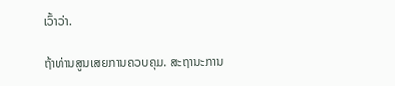ເວົ້າວ່າ.

ຖ້າທ່ານສູນເສຍການຄວບຄຸມ. ສະຖານະການ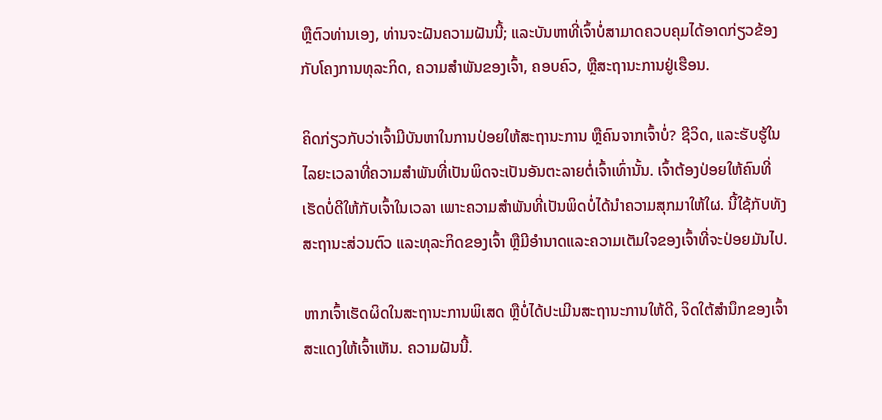ຫຼືຕົວທ່ານເອງ, ທ່ານຈະຝັນຄວາມຝັນນີ້; ແລະບັນຫາທີ່ເຈົ້າບໍ່ສາມາດຄວບຄຸມໄດ້ອາດກ່ຽວຂ້ອງກັບໂຄງການທຸລະກິດ, ຄວາມສໍາພັນຂອງເຈົ້າ, ຄອບຄົວ, ຫຼືສະຖານະການຢູ່ເຮືອນ.

ຄິດກ່ຽວກັບວ່າເຈົ້າມີບັນຫາໃນການປ່ອຍໃຫ້ສະຖານະການ ຫຼືຄົນຈາກເຈົ້າບໍ່? ຊີວິດ, ແລະຮັບຮູ້ໃນໄລຍະເວລາທີ່ຄວາມສໍາພັນທີ່ເປັນພິດຈະເປັນອັນຕະລາຍຕໍ່ເຈົ້າເທົ່ານັ້ນ. ເຈົ້າຕ້ອງປ່ອຍໃຫ້ຄົນທີ່ເຮັດບໍ່ດີໃຫ້ກັບເຈົ້າໃນເວລາ ເພາະຄວາມສຳພັນທີ່ເປັນພິດບໍ່ໄດ້ນຳຄວາມສຸກມາໃຫ້ໃຜ. ນີ້ໃຊ້ກັບທັງສະຖານະສ່ວນຕົວ ແລະທຸລະກິດຂອງເຈົ້າ ຫຼືມີອຳນາດແລະຄວາມເຕັມໃຈຂອງເຈົ້າທີ່ຈະປ່ອຍມັນໄປ.

ຫາກເຈົ້າເຮັດຜິດໃນສະຖານະການພິເສດ ຫຼືບໍ່ໄດ້ປະເມີນສະຖານະການໃຫ້ດີ, ຈິດໃຕ້ສຳນຶກຂອງເຈົ້າສະແດງໃຫ້ເຈົ້າເຫັນ. ຄວາມຝັນນີ້.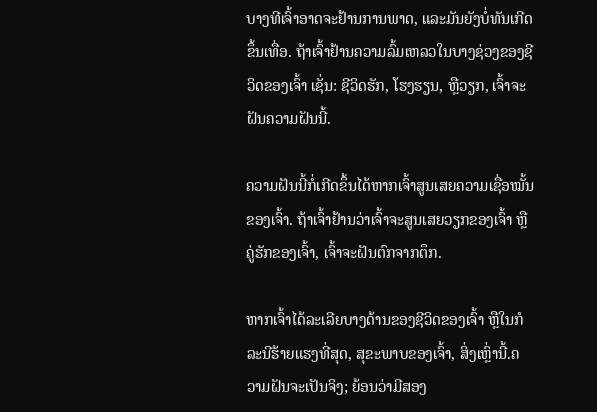ບາງທີເຈົ້າອາດຈະຢ້ານການພາດ, ແລະມັນຍັງບໍ່ທັນເກີດຂຶ້ນເທື່ອ. ຖ້າເຈົ້າຢ້ານຄວາມລົ້ມເຫລວໃນບາງຊ່ວງຂອງຊີວິດຂອງເຈົ້າ ເຊັ່ນ: ຊີວິດຮັກ, ໂຮງຮຽນ, ຫຼືວຽກ, ເຈົ້າຈະຝັນຄວາມຝັນນີ້.

ຄວາມຝັນນີ້ກໍ່ເກີດຂຶ້ນໄດ້ຫາກເຈົ້າສູນເສຍຄວາມເຊື່ອໝັ້ນຂອງເຈົ້າ. ຖ້າເຈົ້າຢ້ານວ່າເຈົ້າຈະສູນເສຍວຽກຂອງເຈົ້າ ຫຼືຄູ່ຮັກຂອງເຈົ້າ, ເຈົ້າຈະຝັນຕົກຈາກຕຶກ.

ຫາກເຈົ້າໄດ້ລະເລີຍບາງດ້ານຂອງຊີວິດຂອງເຈົ້າ ຫຼືໃນກໍລະນີຮ້າຍແຮງທີ່ສຸດ, ສຸຂະພາບຂອງເຈົ້າ, ສິ່ງເຫຼົ່ານີ້.ຄວາມຝັນຈະເປັນຈິງ; ຍ້ອນວ່າມີສອງ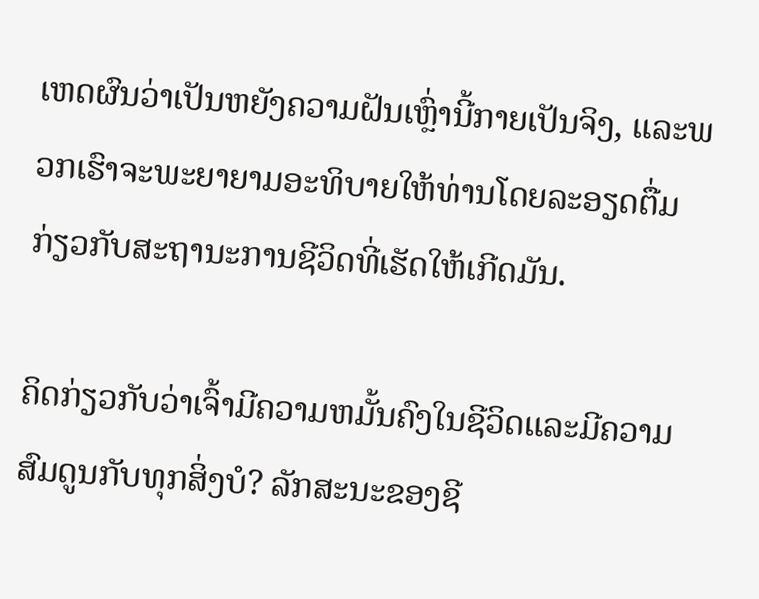ເຫດຜົນວ່າເປັນຫຍັງຄວາມຝັນເຫຼົ່ານີ້ກາຍເປັນຈິງ, ແລະພວກເຮົາຈະພະຍາຍາມອະທິບາຍໃຫ້ທ່ານໂດຍລະອຽດຕື່ມກ່ຽວກັບສະຖານະການຊີວິດທີ່ເຮັດໃຫ້ເກີດມັນ.

ຄິດກ່ຽວກັບວ່າເຈົ້າມີຄວາມຫມັ້ນຄົງໃນຊີວິດແລະມີຄວາມສົມດູນກັບທຸກສິ່ງບໍ? ລັກສະນະຂອງຊີ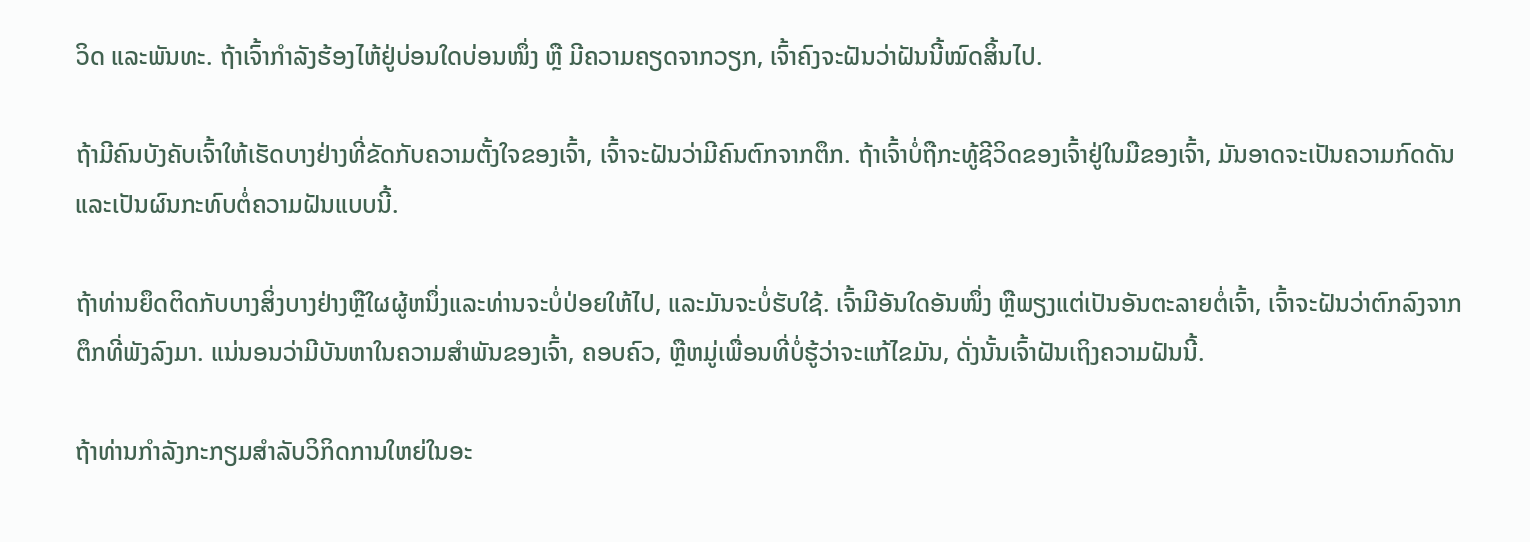ວິດ ແລະພັນທະ. ຖ້າເຈົ້າກຳລັງຮ້ອງໄຫ້ຢູ່ບ່ອນໃດບ່ອນໜຶ່ງ ຫຼື ມີຄວາມຄຽດຈາກວຽກ, ເຈົ້າຄົງຈະຝັນວ່າຝັນນີ້ໝົດສິ້ນໄປ.

ຖ້າມີຄົນບັງຄັບເຈົ້າໃຫ້ເຮັດບາງຢ່າງທີ່ຂັດກັບຄວາມຕັ້ງໃຈຂອງເຈົ້າ, ເຈົ້າຈະຝັນວ່າມີຄົນຕົກຈາກຕຶກ. ຖ້າເຈົ້າບໍ່ຖືກະທູ້ຊີວິດຂອງເຈົ້າຢູ່ໃນມືຂອງເຈົ້າ, ມັນອາດຈະເປັນຄວາມກົດດັນແລະເປັນຜົນກະທົບຕໍ່ຄວາມຝັນແບບນີ້.

ຖ້າທ່ານຍຶດຕິດກັບບາງສິ່ງບາງຢ່າງຫຼືໃຜຜູ້ຫນຶ່ງແລະທ່ານຈະບໍ່ປ່ອຍໃຫ້ໄປ, ແລະມັນຈະບໍ່ຮັບໃຊ້. ເຈົ້າມີອັນໃດອັນໜຶ່ງ ຫຼືພຽງແຕ່ເປັນອັນຕະລາຍຕໍ່ເຈົ້າ, ເຈົ້າຈະຝັນວ່າຕົກລົງຈາກຕຶກທີ່ພັງລົງມາ. ແນ່ນອນວ່າມີບັນຫາໃນຄວາມສໍາພັນຂອງເຈົ້າ, ຄອບຄົວ, ຫຼືຫມູ່ເພື່ອນທີ່ບໍ່ຮູ້ວ່າຈະແກ້ໄຂມັນ, ດັ່ງນັ້ນເຈົ້າຝັນເຖິງຄວາມຝັນນີ້.

ຖ້າທ່ານກໍາລັງກະກຽມສໍາລັບວິກິດການໃຫຍ່ໃນອະ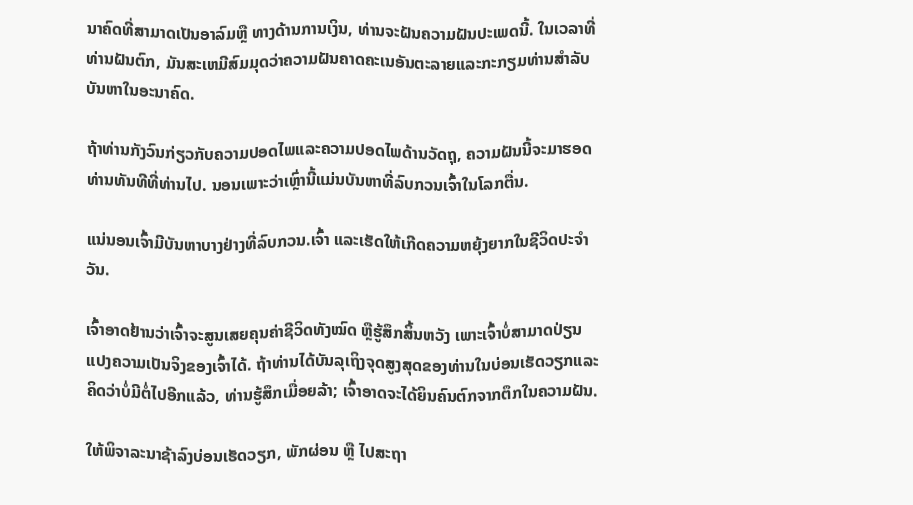ນາຄົດທີ່ສາມາດເປັນອາລົມຫຼື ທາງດ້ານການເງິນ, ທ່ານຈະຝັນຄວາມຝັນປະເພດນີ້. ໃນເວລາທີ່ທ່ານຝັນຕົກ, ມັນສະເຫມີສົມມຸດວ່າຄວາມຝັນຄາດຄະເນອັນຕະລາຍແລະກະກຽມທ່ານສໍາລັບບັນຫາໃນອະນາຄົດ.

ຖ້າທ່ານກັງວົນກ່ຽວກັບຄວາມປອດໄພແລະຄວາມປອດໄພດ້ານວັດຖຸ, ຄວາມຝັນນີ້ຈະມາຮອດທ່ານທັນທີທີ່ທ່ານໄປ. ນອນເພາະວ່າເຫຼົ່ານີ້ແມ່ນບັນຫາທີ່ລົບກວນເຈົ້າໃນໂລກຕື່ນ.

ແນ່ນອນເຈົ້າມີບັນຫາບາງຢ່າງທີ່ລົບກວນ.ເຈົ້າ ແລະເຮັດໃຫ້ເກີດຄວາມຫຍຸ້ງຍາກໃນຊີວິດປະຈໍາວັນ.

ເຈົ້າອາດຢ້ານວ່າເຈົ້າຈະສູນເສຍຄຸນຄ່າຊີວິດທັງໝົດ ຫຼືຮູ້ສຶກສິ້ນຫວັງ ເພາະເຈົ້າບໍ່ສາມາດປ່ຽນແປງຄວາມເປັນຈິງຂອງເຈົ້າໄດ້. ຖ້າທ່ານໄດ້ບັນລຸເຖິງຈຸດສູງສຸດຂອງທ່ານໃນບ່ອນເຮັດວຽກແລະຄິດວ່າບໍ່ມີຕໍ່ໄປອີກແລ້ວ, ທ່ານຮູ້ສຶກເມື່ອຍລ້າ; ເຈົ້າອາດຈະໄດ້ຍິນຄົນຕົກຈາກຕຶກໃນຄວາມຝັນ.

ໃຫ້ພິຈາລະນາຊ້າລົງບ່ອນເຮັດວຽກ, ພັກຜ່ອນ ຫຼື ໄປສະຖາ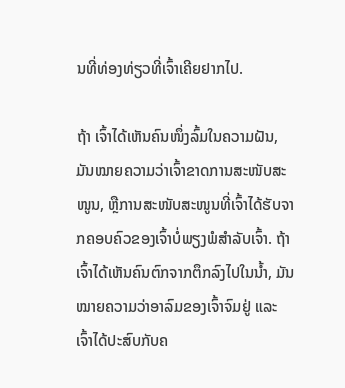ນທີ່ທ່ອງທ່ຽວທີ່ເຈົ້າເຄີຍຢາກໄປ.

ຖ້າ ເຈົ້າໄດ້ເຫັນຄົນໜຶ່ງລົ້ມໃນຄວາມຝັນ, ມັນໝາຍຄວາມວ່າເຈົ້າຂາດການສະໜັບສະໜູນ, ຫຼືການສະໜັບສະໜູນທີ່ເຈົ້າໄດ້ຮັບຈາກຄອບຄົວຂອງເຈົ້າບໍ່ພຽງພໍສຳລັບເຈົ້າ. ຖ້າເຈົ້າໄດ້ເຫັນຄົນຕົກຈາກຕຶກລົງໄປໃນນ້ຳ, ມັນໝາຍຄວາມວ່າອາລົມຂອງເຈົ້າຈົມຢູ່ ແລະ ເຈົ້າໄດ້ປະສົບກັບຄ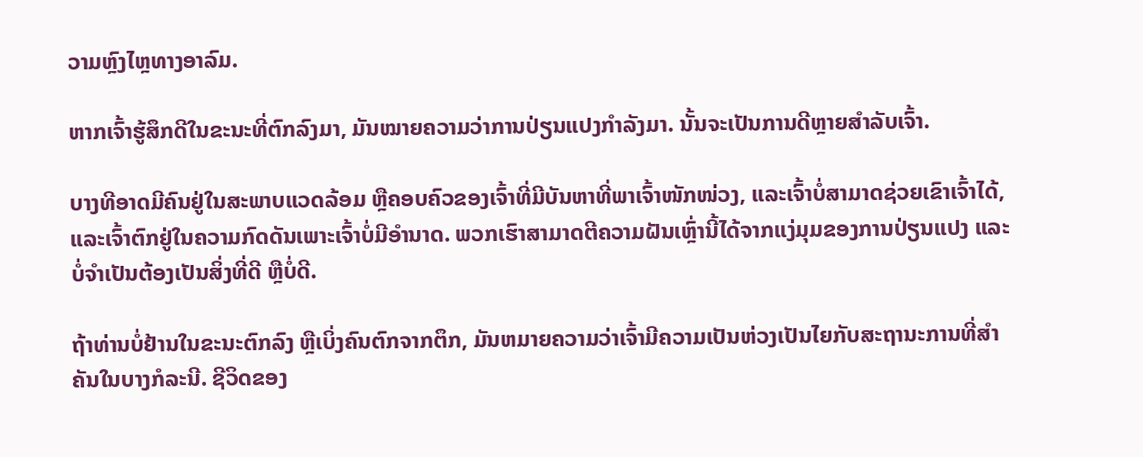ວາມຫຼົງໄຫຼທາງອາລົມ.

ຫາກເຈົ້າຮູ້ສຶກດີໃນຂະນະທີ່ຕົກລົງມາ, ມັນໝາຍຄວາມວ່າການປ່ຽນແປງກຳລັງມາ. ນັ້ນຈະເປັນການດີຫຼາຍສຳລັບເຈົ້າ.

ບາງທີອາດມີຄົນຢູ່ໃນສະພາບແວດລ້ອມ ຫຼືຄອບຄົວຂອງເຈົ້າທີ່ມີບັນຫາທີ່ພາເຈົ້າໜັກໜ່ວງ, ແລະເຈົ້າບໍ່ສາມາດຊ່ວຍເຂົາເຈົ້າໄດ້, ແລະເຈົ້າຕົກຢູ່ໃນຄວາມກົດດັນເພາະເຈົ້າບໍ່ມີອຳນາດ. ພວກເຮົາສາມາດຕີຄວາມຝັນເຫຼົ່ານີ້ໄດ້ຈາກແງ່ມຸມຂອງການປ່ຽນແປງ ແລະບໍ່ຈໍາເປັນຕ້ອງເປັນສິ່ງທີ່ດີ ຫຼືບໍ່ດີ.

ຖ້າທ່ານບໍ່ຢ້ານໃນຂະນະຕົກລົງ ຫຼືເບິ່ງຄົນຕົກຈາກຕຶກ, ມັນຫມາຍຄວາມວ່າເຈົ້າມີຄວາມເປັນຫ່ວງເປັນໄຍກັບສະຖານະການທີ່ສໍາຄັນໃນບາງກໍລະນີ. ຊີວິດຂອງ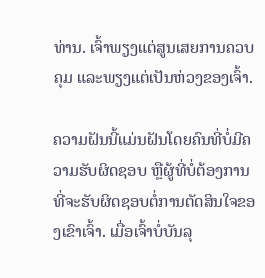ທ່ານ. ເຈົ້າພຽງແຕ່ສູນເສຍການຄວບຄຸມ ແລະພຽງແຕ່ເປັນຫ່ວງຂອງເຈົ້າ.

ຄວາມຝັນນີ້ແມ່ນຝັນໂດຍຄົນທີ່ບໍ່ມີຄວາມຮັບຜິດຊອບ ຫຼືຜູ້ທີ່ບໍ່ຕ້ອງການທີ່ຈະຮັບຜິດຊອບຕໍ່ການຕັດສິນໃຈຂອງເຂົາເຈົ້າ. ເມື່ອເຈົ້າບໍ່ບັນລຸ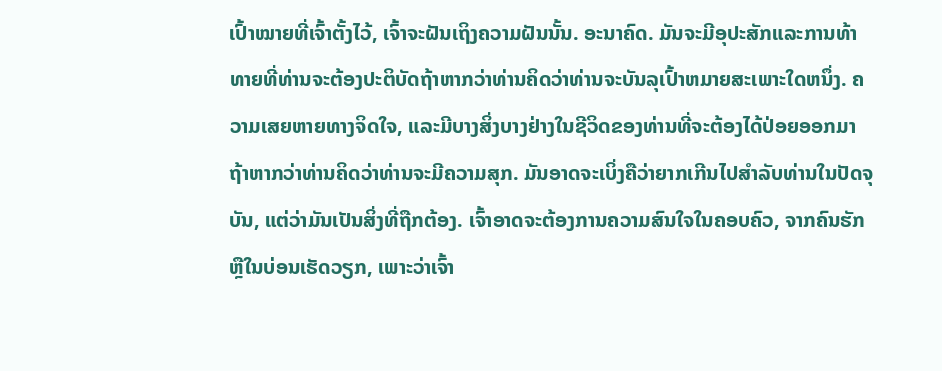ເປົ້າໝາຍທີ່ເຈົ້າຕັ້ງໄວ້, ເຈົ້າຈະຝັນເຖິງຄວາມຝັນນັ້ນ. ອະນາຄົດ. ມັນຈະມີອຸປະສັກແລະການທ້າທາຍທີ່ທ່ານຈະຕ້ອງປະຕິບັດຖ້າຫາກວ່າທ່ານຄິດວ່າທ່ານຈະບັນລຸເປົ້າຫມາຍສະເພາະໃດຫນຶ່ງ. ຄວາມເສຍຫາຍທາງຈິດໃຈ, ແລະມີບາງສິ່ງບາງຢ່າງໃນຊີວິດຂອງທ່ານທີ່ຈະຕ້ອງໄດ້ປ່ອຍອອກມາຖ້າຫາກວ່າທ່ານຄິດວ່າທ່ານຈະມີຄວາມສຸກ. ມັນອາດຈະເບິ່ງຄືວ່າຍາກເກີນໄປສໍາລັບທ່ານໃນປັດຈຸບັນ, ແຕ່ວ່າມັນເປັນສິ່ງທີ່ຖືກຕ້ອງ. ເຈົ້າອາດຈະຕ້ອງການຄວາມສົນໃຈໃນຄອບຄົວ, ຈາກຄົນຮັກ ຫຼືໃນບ່ອນເຮັດວຽກ, ເພາະວ່າເຈົ້າ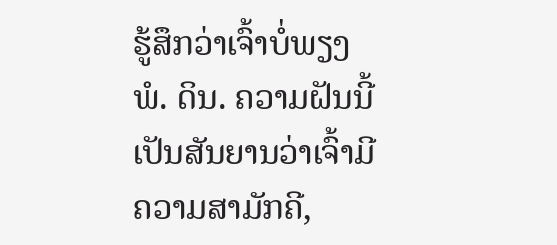ຮູ້ສຶກວ່າເຈົ້າບໍ່ພຽງພໍ. ດິນ. ຄວາມຝັນນີ້ເປັນສັນຍານວ່າເຈົ້າມີຄວາມສາມັກຄີ,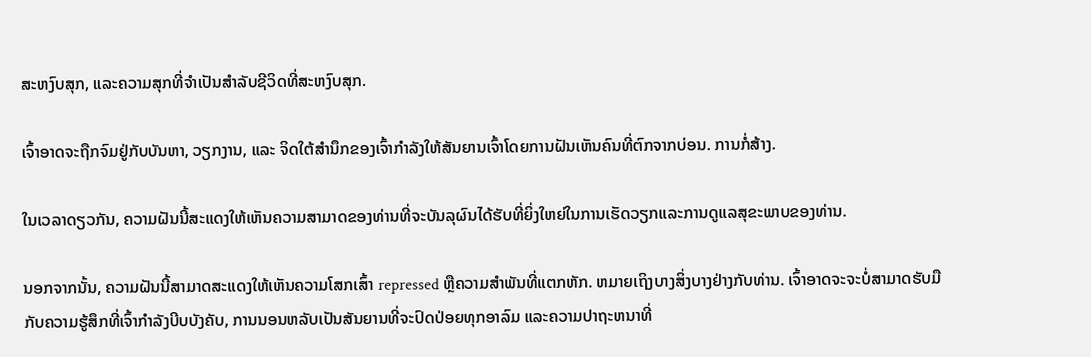ສະຫງົບສຸກ, ແລະຄວາມສຸກທີ່ຈຳເປັນສຳລັບຊີວິດທີ່ສະຫງົບສຸກ.

ເຈົ້າອາດຈະຖືກຈົມຢູ່ກັບບັນຫາ, ວຽກງານ, ແລະ ຈິດໃຕ້ສຳນຶກຂອງເຈົ້າກຳລັງໃຫ້ສັນຍານເຈົ້າໂດຍການຝັນເຫັນຄົນທີ່ຕົກຈາກບ່ອນ. ການກໍ່ສ້າງ.

ໃນເວລາດຽວກັນ, ຄວາມຝັນນີ້ສະແດງໃຫ້ເຫັນຄວາມສາມາດຂອງທ່ານທີ່ຈະບັນລຸຜົນໄດ້ຮັບທີ່ຍິ່ງໃຫຍ່ໃນການເຮັດວຽກແລະການດູແລສຸຂະພາບຂອງທ່ານ.

ນອກຈາກນັ້ນ, ຄວາມຝັນນີ້ສາມາດສະແດງໃຫ້ເຫັນຄວາມໂສກເສົ້າ repressed ຫຼືຄວາມສໍາພັນທີ່ແຕກຫັກ. ຫມາຍເຖິງບາງສິ່ງບາງຢ່າງກັບທ່ານ. ເຈົ້າອາດຈະຈະບໍ່ສາມາດຮັບມືກັບຄວາມຮູ້ສຶກທີ່ເຈົ້າກໍາລັງບີບບັງຄັບ, ການນອນຫລັບເປັນສັນຍານທີ່ຈະປົດປ່ອຍທຸກອາລົມ ແລະຄວາມປາຖະຫນາທີ່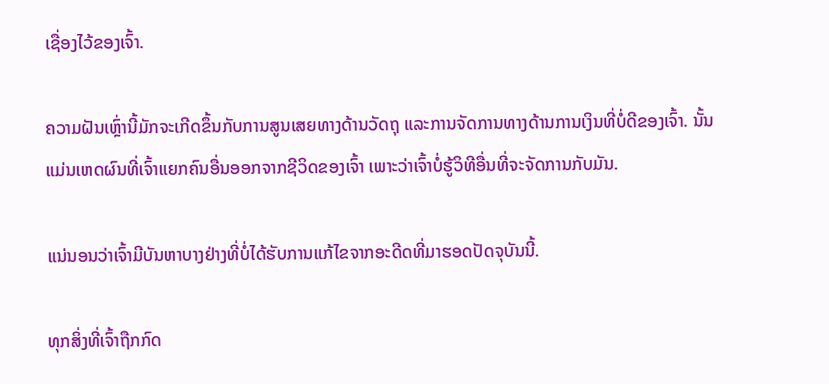ເຊື່ອງໄວ້ຂອງເຈົ້າ.

ຄວາມຝັນເຫຼົ່ານີ້ມັກຈະເກີດຂຶ້ນກັບການສູນເສຍທາງດ້ານວັດຖຸ ແລະການຈັດການທາງດ້ານການເງິນທີ່ບໍ່ດີຂອງເຈົ້າ. ນັ້ນແມ່ນເຫດຜົນທີ່ເຈົ້າແຍກຄົນອື່ນອອກຈາກຊີວິດຂອງເຈົ້າ ເພາະວ່າເຈົ້າບໍ່ຮູ້ວິທີອື່ນທີ່ຈະຈັດການກັບມັນ.

ແນ່ນອນວ່າເຈົ້າມີບັນຫາບາງຢ່າງທີ່ບໍ່ໄດ້ຮັບການແກ້ໄຂຈາກອະດີດທີ່ມາຮອດປັດຈຸບັນນີ້.

ທຸກສິ່ງທີ່ເຈົ້າຖືກກົດ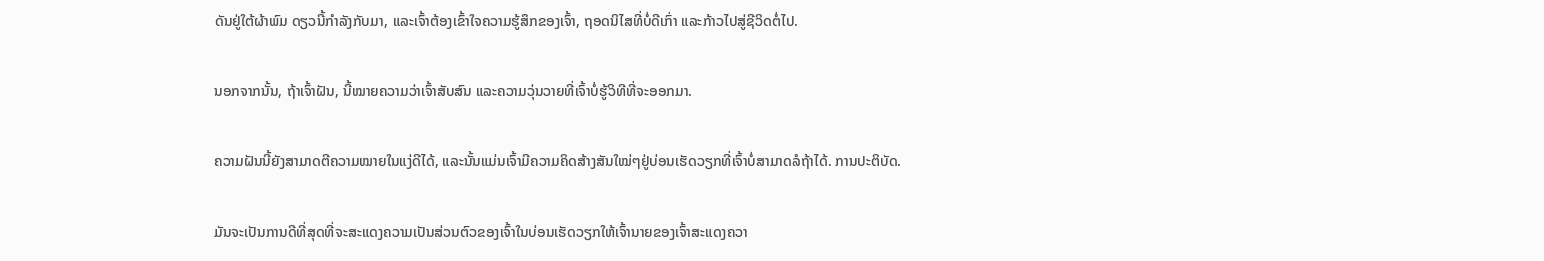ດັນຢູ່ໃຕ້ຜ້າພົມ ດຽວນີ້ກຳລັງກັບມາ, ແລະເຈົ້າຕ້ອງເຂົ້າໃຈຄວາມຮູ້ສຶກຂອງເຈົ້າ, ຖອດນິໄສທີ່ບໍ່ດີເກົ່າ ແລະກ້າວໄປສູ່ຊີວິດຕໍ່ໄປ.

ນອກຈາກນັ້ນ, ຖ້າເຈົ້າຝັນ, ນີ້ໝາຍຄວາມວ່າເຈົ້າສັບສົນ ແລະຄວາມວຸ່ນວາຍທີ່ເຈົ້າບໍ່ຮູ້ວິທີທີ່ຈະອອກມາ.

ຄວາມຝັນນີ້ຍັງສາມາດຕີຄວາມໝາຍໃນແງ່ດີໄດ້, ແລະນັ້ນແມ່ນເຈົ້າມີຄວາມຄິດສ້າງສັນໃໝ່ໆຢູ່ບ່ອນເຮັດວຽກທີ່ເຈົ້າບໍ່ສາມາດລໍຖ້າໄດ້. ການປະຕິບັດ.

ມັນຈະເປັນການດີທີ່ສຸດທີ່ຈະສະແດງຄວາມເປັນສ່ວນຕົວຂອງເຈົ້າໃນບ່ອນເຮັດວຽກໃຫ້ເຈົ້ານາຍຂອງເຈົ້າສະແດງຄວາ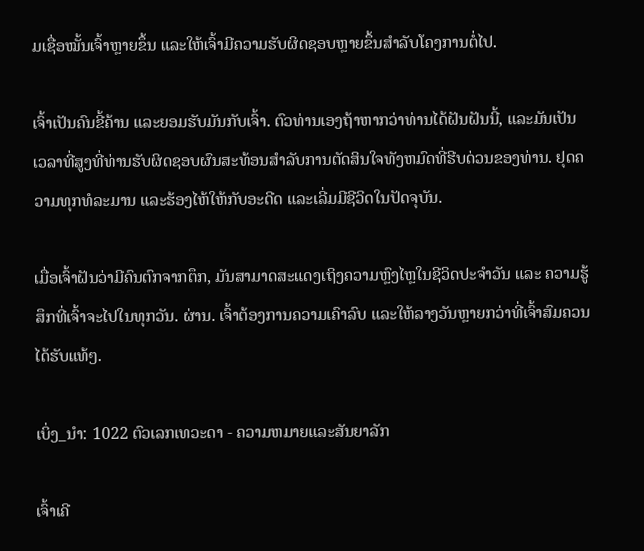ມເຊື່ອໝັ້ນເຈົ້າຫຼາຍຂຶ້ນ ແລະໃຫ້ເຈົ້າມີຄວາມຮັບຜິດຊອບຫຼາຍຂຶ້ນສຳລັບໂຄງການຕໍ່ໄປ.

ເຈົ້າເປັນຄົນຂີ້ຄ້ານ ແລະຍອມຮັບມັນກັບເຈົ້າ. ຕົວທ່ານເອງຖ້າຫາກວ່າທ່ານໄດ້ຝັນຝັນນີ້, ແລະມັນເປັນເວລາທີ່ສູງທີ່ທ່ານຮັບຜິດຊອບຜົນສະທ້ອນສໍາລັບການຕັດສິນໃຈທັງຫມົດທີ່ຮີບດ່ວນຂອງທ່ານ. ຢຸດຄວາມທຸກທໍລະມານ ແລະຮ້ອງໄຫ້ໃຫ້ກັບອະດີດ ແລະເລີ່ມມີຊີວິດໃນປັດຈຸບັນ.

ເມື່ອເຈົ້າຝັນວ່າມີຄົນຕົກຈາກຕຶກ, ມັນສາມາດສະແດງເຖິງຄວາມຫຼົງໄຫຼໃນຊີວິດປະຈໍາວັນ ແລະ ຄວາມຮູ້ສຶກທີ່ເຈົ້າຈະໄປໃນທຸກວັນ. ຜ່ານ. ເຈົ້າຕ້ອງການຄວາມເຄົາລົບ ແລະໃຫ້ລາງວັນຫຼາຍກວ່າທີ່ເຈົ້າສົມຄວນໄດ້ຮັບແທ້ໆ.

ເບິ່ງ_ນຳ: 1022 ຕົວເລກເທວະດາ - ຄວາມຫມາຍແລະສັນຍາລັກ

ເຈົ້າເຄີ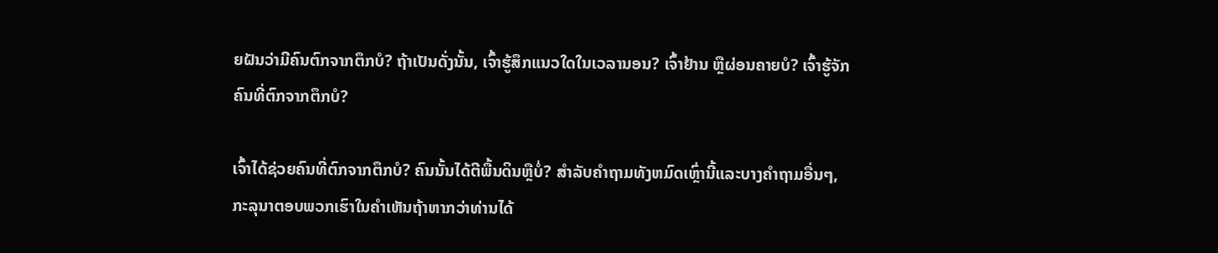ຍຝັນວ່າມີຄົນຕົກຈາກຕຶກບໍ? ຖ້າເປັນດັ່ງນັ້ນ, ເຈົ້າຮູ້ສຶກແນວໃດໃນເວລານອນ? ເຈົ້າຢ້ານ ຫຼືຜ່ອນຄາຍບໍ? ເຈົ້າຮູ້ຈັກຄົນທີ່ຕົກຈາກຕຶກບໍ?

ເຈົ້າໄດ້ຊ່ວຍຄົນທີ່ຕົກຈາກຕຶກບໍ? ຄົນນັ້ນໄດ້ຕີພື້ນດິນຫຼືບໍ່? ສໍາລັບຄໍາຖາມທັງຫມົດເຫຼົ່ານີ້ແລະບາງຄໍາຖາມອື່ນໆ, ກະລຸນາຕອບພວກເຮົາໃນຄໍາເຫັນຖ້າຫາກວ່າທ່ານໄດ້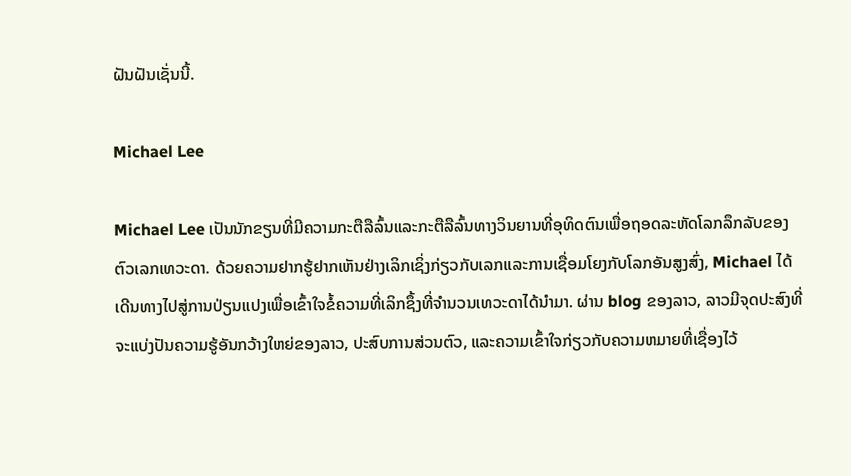ຝັນຝັນເຊັ່ນນີ້.

Michael Lee

Michael Lee ເປັນນັກຂຽນທີ່ມີຄວາມກະຕືລືລົ້ນແລະກະຕືລືລົ້ນທາງວິນຍານທີ່ອຸທິດຕົນເພື່ອຖອດລະຫັດໂລກລຶກລັບຂອງຕົວເລກເທວະດາ. ດ້ວຍຄວາມຢາກຮູ້ຢາກເຫັນຢ່າງເລິກເຊິ່ງກ່ຽວກັບເລກແລະການເຊື່ອມໂຍງກັບໂລກອັນສູງສົ່ງ, Michael ໄດ້ເດີນທາງໄປສູ່ການປ່ຽນແປງເພື່ອເຂົ້າໃຈຂໍ້ຄວາມທີ່ເລິກຊຶ້ງທີ່ຈຳນວນເທວະດາໄດ້ນຳມາ. ຜ່ານ blog ຂອງລາວ, ລາວມີຈຸດປະສົງທີ່ຈະແບ່ງປັນຄວາມຮູ້ອັນກວ້າງໃຫຍ່ຂອງລາວ, ປະສົບການສ່ວນຕົວ, ແລະຄວາມເຂົ້າໃຈກ່ຽວກັບຄວາມຫມາຍທີ່ເຊື່ອງໄວ້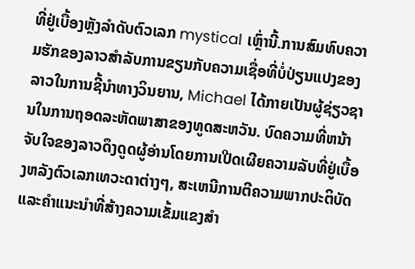ທີ່ຢູ່ເບື້ອງຫຼັງລໍາດັບຕົວເລກ mystical ເຫຼົ່ານີ້.ການສົມທົບຄວາມຮັກຂອງລາວສໍາລັບການຂຽນກັບຄວາມເຊື່ອທີ່ບໍ່ປ່ຽນແປງຂອງລາວໃນການຊີ້ນໍາທາງວິນຍານ, Michael ໄດ້ກາຍເປັນຜູ້ຊ່ຽວຊານໃນການຖອດລະຫັດພາສາຂອງທູດສະຫວັນ. ບົດຄວາມທີ່ຫນ້າຈັບໃຈຂອງລາວດຶງດູດຜູ້ອ່ານໂດຍການເປີດເຜີຍຄວາມລັບທີ່ຢູ່ເບື້ອງຫລັງຕົວເລກເທວະດາຕ່າງໆ, ສະເຫນີການຕີຄວາມພາກປະຕິບັດແລະຄໍາແນະນໍາທີ່ສ້າງຄວາມເຂັ້ມແຂງສໍາ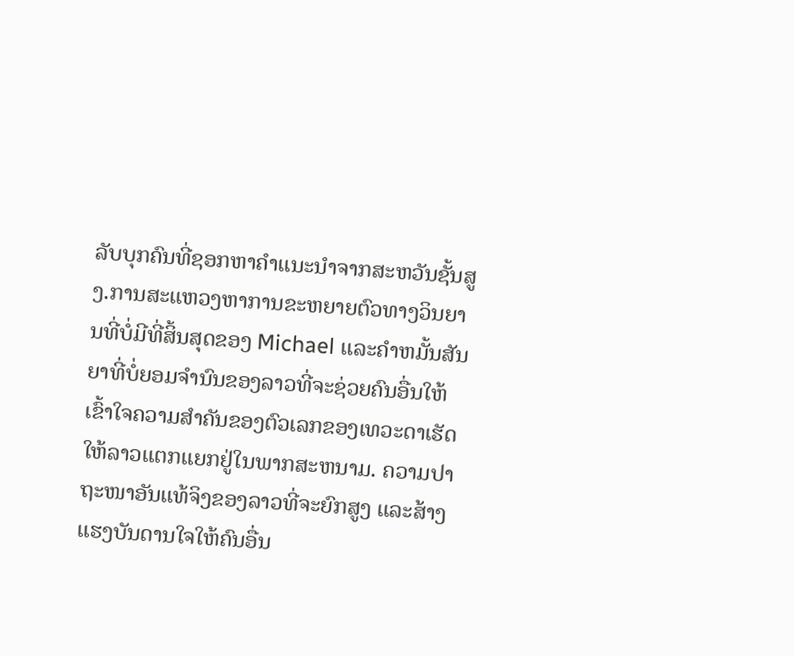ລັບບຸກຄົນທີ່ຊອກຫາຄໍາແນະນໍາຈາກສະຫວັນຊັ້ນສູງ.ການສະແຫວງຫາການຂະຫຍາຍຕົວທາງວິນຍານທີ່ບໍ່ມີທີ່ສິ້ນສຸດຂອງ Michael ແລະຄໍາຫມັ້ນສັນຍາທີ່ບໍ່ຍອມຈໍານົນຂອງລາວທີ່ຈະຊ່ວຍຄົນອື່ນໃຫ້ເຂົ້າໃຈຄວາມສໍາຄັນຂອງຕົວເລກຂອງເທວະດາເຮັດໃຫ້ລາວແຕກແຍກຢູ່ໃນພາກສະຫນາມ. ຄວາມປາຖະໜາອັນແທ້ຈິງຂອງລາວທີ່ຈະຍົກສູງ ແລະສ້າງແຮງບັນດານໃຈໃຫ້ຄົນອື່ນ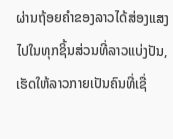ຜ່ານຖ້ອຍຄຳຂອງລາວໄດ້ສ່ອງແສງໄປໃນທຸກຊິ້ນສ່ວນທີ່ລາວແບ່ງປັນ, ເຮັດໃຫ້ລາວກາຍເປັນຄົນທີ່ເຊື່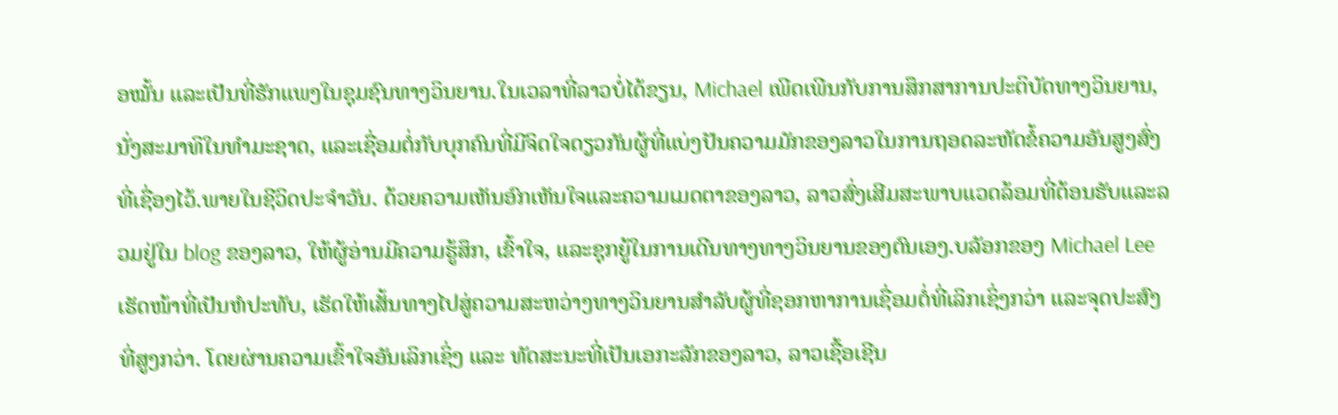ອໝັ້ນ ແລະເປັນທີ່ຮັກແພງໃນຊຸມຊົນທາງວິນຍານ.ໃນເວລາທີ່ລາວບໍ່ໄດ້ຂຽນ, Michael ເພີດເພີນກັບການສຶກສາການປະຕິບັດທາງວິນຍານ, ນັ່ງສະມາທິໃນທໍາມະຊາດ, ແລະເຊື່ອມຕໍ່ກັບບຸກຄົນທີ່ມີຈິດໃຈດຽວກັນຜູ້ທີ່ແບ່ງປັນຄວາມມັກຂອງລາວໃນການຖອດລະຫັດຂໍ້ຄວາມອັນສູງສົ່ງທີ່ເຊື່ອງໄວ້.ພາຍໃນຊີວິດປະຈໍາວັນ. ດ້ວຍຄວາມເຫັນອົກເຫັນໃຈແລະຄວາມເມດຕາຂອງລາວ, ລາວສົ່ງເສີມສະພາບແວດລ້ອມທີ່ຕ້ອນຮັບແລະລວມຢູ່ໃນ blog ຂອງລາວ, ໃຫ້ຜູ້ອ່ານມີຄວາມຮູ້ສຶກ, ເຂົ້າໃຈ, ແລະຊຸກຍູ້ໃນການເດີນທາງທາງວິນຍານຂອງຕົນເອງ.ບລັອກຂອງ Michael Lee ເຮັດໜ້າທີ່ເປັນຫໍປະທັບ, ເຮັດໃຫ້ເສັ້ນທາງໄປສູ່ຄວາມສະຫວ່າງທາງວິນຍານສໍາລັບຜູ້ທີ່ຊອກຫາການເຊື່ອມຕໍ່ທີ່ເລິກເຊິ່ງກວ່າ ແລະຈຸດປະສົງທີ່ສູງກວ່າ. ໂດຍຜ່ານຄວາມເຂົ້າໃຈອັນເລິກເຊິ່ງ ແລະ ທັດສະນະທີ່ເປັນເອກະລັກຂອງລາວ, ລາວເຊື້ອເຊີນ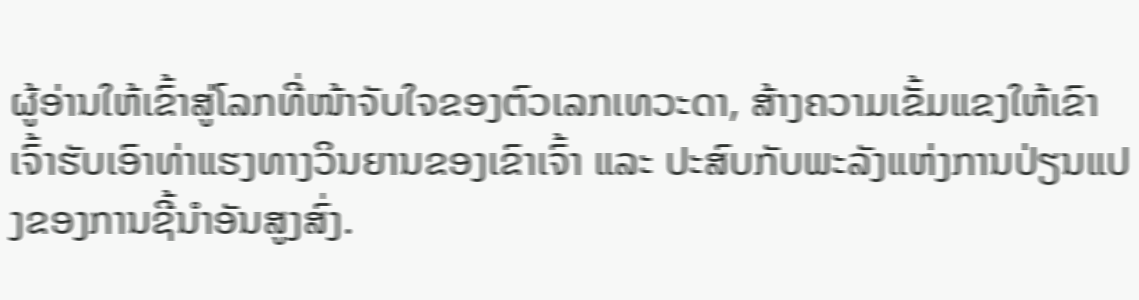ຜູ້ອ່ານໃຫ້ເຂົ້າສູ່ໂລກທີ່ໜ້າຈັບໃຈຂອງຕົວເລກເທວະດາ, ສ້າງຄວາມເຂັ້ມແຂງໃຫ້ເຂົາເຈົ້າຮັບເອົາທ່າແຮງທາງວິນຍານຂອງເຂົາເຈົ້າ ແລະ ປະສົບກັບພະລັງແຫ່ງການປ່ຽນແປງຂອງການຊີ້ນໍາອັນສູງສົ່ງ.